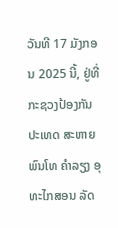ວັນທີ 17 ມັງກອນ 2025 ນີ້, ຢູ່ທີ່ກະຊວງປ້ອງກັນປະເທດ ສະຫາຍ ພົນໂທ ຄຳລຽງ ອຸທະໄກສອນ ລັດ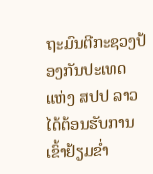ຖະມົນຕີກະຊວງປ້ອງກັນປະເທດ ແຫ່ງ ສປປ ລາວ ໄດ້ຕ້ອນຮັບການເຂົ້າຢ້ຽມຂໍ່າ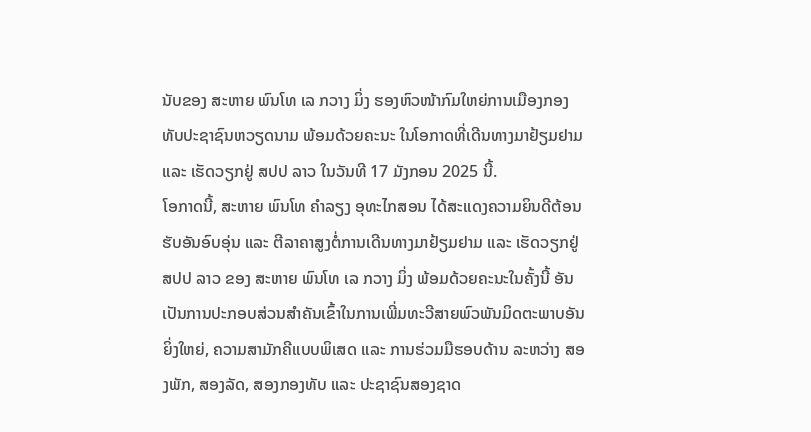ນັບຂອງ ສະຫາຍ ພົນໂທ ເລ ກວາງ ມິ່ງ ຮອງຫົວໜ້າກົມໃຫຍ່ການເມືອງກອງທັບປະຊາຊົນຫວຽດນາມ ພ້ອມດ້ວຍຄະນະ ໃນໂອກາດທີ່ເດີນທາງມາຢ້ຽມຢາມ ແລະ ເຮັດວຽກຢູ່ ສປປ ລາວ ໃນວັນທີ 17 ມັງກອນ 2025 ນີ້.
ໂອກາດນີ້, ສະຫາຍ ພົນໂທ ຄຳລຽງ ອຸທະໄກສອນ ໄດ້ສະແດງຄວາມຍິນດີຕ້ອນຮັບອັນອົບອຸ່ນ ແລະ ຕີລາຄາສູງຕໍ່ການເດີນທາງມາຢ້ຽມຢາມ ແລະ ເຮັດວຽກຢູ່ ສປປ ລາວ ຂອງ ສະຫາຍ ພົນໂທ ເລ ກວາງ ມິ່ງ ພ້ອມດ້ວຍຄະນະໃນຄັ້ງນີ້ ອັນເປັນການປະກອບສ່ວນສຳຄັນເຂົ້າໃນການເພີ່ມທະວີສາຍພົວພັນມິດຕະພາບອັນຍິ່ງໃຫຍ່, ຄວາມສາມັກຄີແບບພິເສດ ແລະ ການຮ່ວມມືຮອບດ້ານ ລະຫວ່າງ ສອງພັກ, ສອງລັດ, ສອງກອງທັບ ແລະ ປະຊາຊົນສອງຊາດ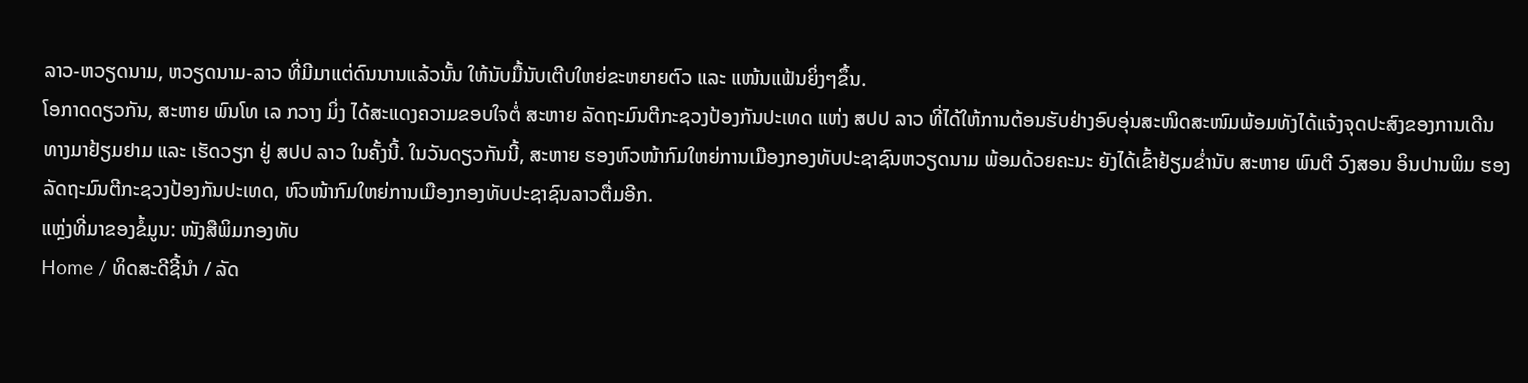ລາວ-ຫວຽດນາມ, ຫວຽດນາມ-ລາວ ທີ່ມີມາແຕ່ດົນນານແລ້ວນັ້ນ ໃຫ້ນັບມື້ນັບເຕີບໃຫຍ່ຂະຫຍາຍຕົວ ແລະ ແໜ້ນແຟ້ນຍິ່ງໆຂຶ້ນ.
ໂອກາດດຽວກັນ, ສະຫາຍ ພົນໂທ ເລ ກວາງ ມິ່ງ ໄດ້ສະແດງຄວາມຂອບໃຈຕໍ່ ສະຫາຍ ລັດຖະມົນຕີກະຊວງປ້ອງກັນປະເທດ ແຫ່ງ ສປປ ລາວ ທີ່ໄດ້ໃຫ້ການຕ້ອນຮັບຢ່າງອົບອຸ່ນສະໜິດສະໜົມພ້ອມທັງໄດ້ແຈ້ງຈຸດປະສົງຂອງການເດີນທາງມາຢ້ຽມຢາມ ແລະ ເຮັດວຽກ ຢູ່ ສປປ ລາວ ໃນຄັ້ງນີ້. ໃນວັນດຽວກັນນີ້, ສະຫາຍ ຮອງຫົວໜ້າກົມໃຫຍ່ການເມືອງກອງທັບປະຊາຊົນຫວຽດນາມ ພ້ອມດ້ວຍຄະນະ ຍັງໄດ້ເຂົ້າຢ້ຽມຂໍ່ານັບ ສະຫາຍ ພົນຕີ ວົງສອນ ອິນປານພິມ ຮອງລັດຖະມົນຕີກະຊວງປ້ອງກັນປະເທດ, ຫົວໜ້າກົມໃຫຍ່ການເມືອງກອງທັບປະຊາຊົນລາວຕື່ມອີກ.
ແຫຼ່ງທີ່ມາຂອງຂໍ້ມູນ: ໜັງສືພິມກອງທັບ
Home / ທິດສະດີຊີ້ນຳ / ລັດ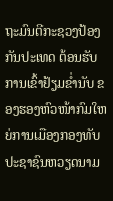ຖະມົນຕີກະຊວງປ້ອງກັນປະເທດ ຕ້ອນຮັບການເຂົ້າຢ້ຽມຂໍ່ານັບ ຂອງຮອງຫົວໜ້າກົມໃຫຍ່ການເມືອງກອງທັບປະຊາຊົນຫວຽດນາມ